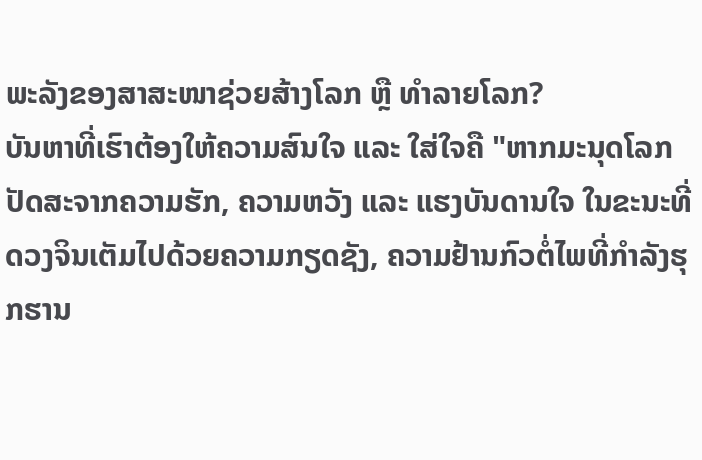ພະລັງຂອງສາສະໜາຊ່ວຍສ້າງໂລກ ຫຼື ທຳລາຍໂລກ?
ບັນຫາທີ່ເຮົາຕ້ອງໃຫ້ຄວາມສົນໃຈ ແລະ ໃສ່ໃຈຄື "ຫາກມະນຸດໂລກປັດສະຈາກຄວາມຮັກ, ຄວາມຫວັງ ແລະ ແຮງບັນດານໃຈ ໃນຂະນະທີ່ດວງຈິນເຕັມໄປດ້ວຍຄວາມກຽດຊັງ, ຄວາມຢ້ານກົວຕໍ່ໄພທີ່ກຳລັງຮຸກຮານ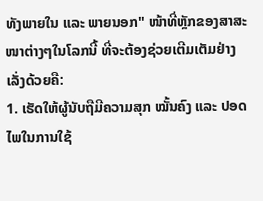ທັງພາຍໃນ ແລະ ພາຍນອກ" ໜ້າທີ່ຫຼັກຂອງສາສະໜາຕ່າງໆໃນໂລກນີ້ ທີ່ຈະຕ້ອງຊ່ວຍເຕີມເຕັມຢ່າງເລັ່ງດ້ວຍຄື:
1. ເຮັດໃຫ້ຜູ້ນັບຖືມີຄວາມສຸກ ໝັ້ນຄົງ ແລະ ປອດໄພໃນການໃຊ້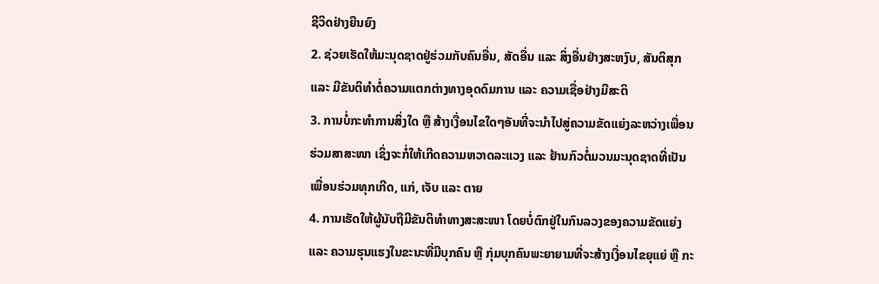ຊີວິດຢ່າງຍືນຍົງ
2. ຊ່ວຍເຮັດໃຫ້ມະນຸດຊາດຢູ່ຮ່ວມກັບຄົນອື່ນ, ສັດອື່ນ ແລະ ສິ່ງອື່ນຢ່າງສະຫງົບ, ສັນຕິສຸກ ແລະ ມີຂັນຕິທຳຕໍ່ຄວາມແຕກຕ່າງທາງອຸດດົມການ ແລະ ຄວາມເຊື່ອຢ່າງມີສະຕິ
3. ການບໍ່ກະທຳການສິ່ງໃດ ຫຼື ສ້າງເງື່ອນໄຂໃດໆອັນທີ່ຈະນຳໄປສູ່ຄວາມຂັດແຍ່ງລະຫວ່າງເພື່ອນຮ່ວມສາສະໜາ ເຊິ່ງຈະກໍ່ໃຫ້ເກີດຄວາມຫວາດລະແວງ ແລະ ຢ້ານກົວຕໍ່ມວນມະນຸດຊາດທີ່ເປັນເພື່ອນຮ່ວມທຸກເກີດ, ແກ່, ເຈັບ ແລະ ຕາຍ
4. ການເຮັດໃຫ້ຜູ້ນັບຖືມີຂັນຕິທຳທາງສະສະໜາ ໂດຍບໍ່ຕົກຢູ່ໃນກົນລວງຂອງຄວາມຂັດແຍ່ງ ແລະ ຄວາມຮຸນແຮງໃນຂະນະທີ່ມີບຸກຄົນ ຫຼື ກຸ່ມບຸກຄົນພະຍາຍາມທີ່ຈະສ້າງເງື່ອນໄຂຍຸແຍ່ ຫຼື ກະ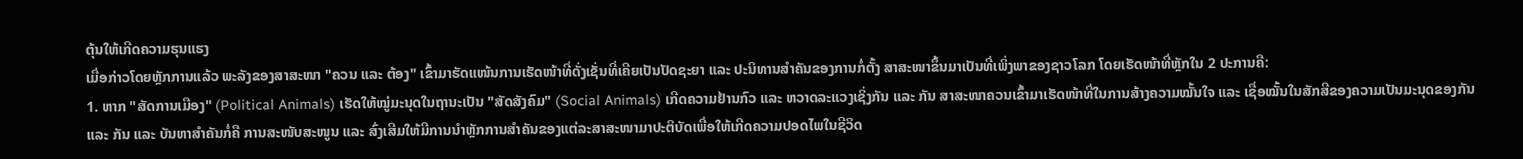ຕຸ້ນໃຫ້ເກີດຄວາມຮຸນແຮງ
ເມື່ອກ່າວໂດຍຫຼັກການແລ້ວ ພະລັງຂອງສາສະໜາ "ຄວນ ແລະ ຕ້ອງ" ເຂົ້າມາຮັດແໜ້ນການເຮັດໜ້າທີ່ດັ່ງເຊັ່ນທີ່ເຄີຍເປັນປັດຊະຍາ ແລະ ປະນິທານສຳຄັນຂອງການກໍ່ຕັ້ງ ສາສະໜາຂຶ້ນມາເປັນທີ່ເພິ່ງພາຂອງຊາວໂລກ ໂດຍເຮັດໜ້າທີ່ຫຼັກໃນ 2 ປະການຄື:
1. ຫາກ "ສັດການເມືອງ" (Political Animals) ເຮັດໃຫ້ໝູ່ມະນຸດໃນຖານະເປັນ "ສັດສັງຄົມ" (Social Animals) ເກີດຄວາມຢ້ານກົວ ແລະ ຫວາດລະແວງເຊິ່ງກັນ ແລະ ກັນ ສາສະໜາຄວນເຂົ້າມາເຮັດໜ້າທີ່ໃນການສ້າງຄວາມໝັ້ນໃຈ ແລະ ເຊື່ອໝັ້ນໃນສັກສີຂອງຄວາມເປັນມະນຸດຂອງກັນ ແລະ ກັນ ແລະ ບັນຫາສຳຄັນກໍ່ຄື ການສະໜັບສະໜູນ ແລະ ສົ່ງເສີມໃຫ້ມີການນຳຫຼັກການສຳຄັນຂອງແຕ່ລະສາສະໜາມາປະຕິບັດເພື່ອໃຫ້ເກີດຄວາມປອດໄພໃນຊີວິດ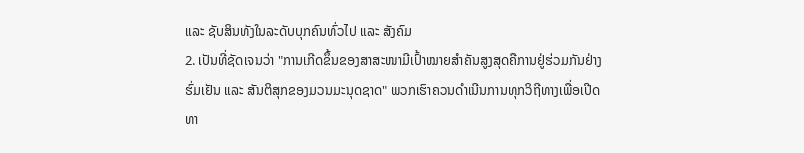ແລະ ຊັບສິນທັງໃນລະດັບບຸກຄົນທົ່ວໄປ ແລະ ສັງຄົມ
2. ເປັນທີ່ຊັດເຈນວ່າ "ການເກີດຂຶ້ນຂອງສາສະໜາມີເປົ້າໝາຍສຳຄັນສູງສຸດຄືການຢູ່ຮ່ວມກັນຢ່າງຮົ່ມເຢັນ ແລະ ສັນຕິສຸກຂອງມວນມະນຸດຊາດ" ພວກເຮົາຄວນດຳເນີນການທຸກວິຖີທາງເພື່ອເປີດທາ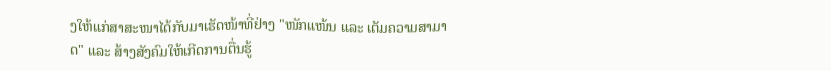ງໃຫ້ແກ່ສາສະໜາໄດ້ກັບມາເຮັດໜ້າທີ່ຢ່າງ "ໜັກແໜ້ນ ແລະ ເຕັມຄວາມສາມາດ" ແລະ ສ້າງສັງຄົມໃຫ້ເກີດການຕື່ນຮູ້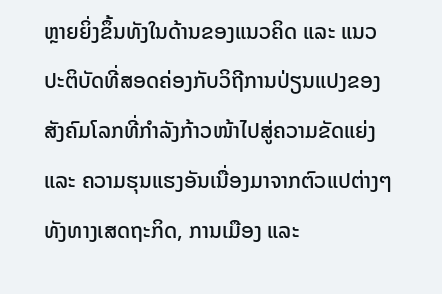ຫຼາຍຍິ່ງຂຶ້ນທັງໃນດ້ານຂອງແນວຄິດ ແລະ ແນວປະຕິບັດທີ່ສອດຄ່ອງກັບວິຖີການປ່ຽນແປງຂອງສັງຄົມໂລກທີ່ກຳລັງກ້າວໜ້າໄປສູ່ຄວາມຂັດແຍ່ງ ແລະ ຄວາມຮຸນແຮງອັນເນື່ອງມາຈາກຕົວແປຕ່າງໆທັງທາງເສດຖະກິດ, ການເມືອງ ແລະ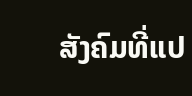ສັງຄົມທີ່ແປ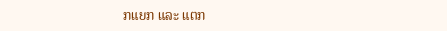ກແຍກ ແລະ ແຕກ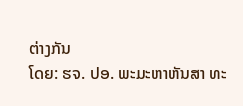ຕ່າງກັນ
ໂດຍ: ຮຈ. ປອ. ພະມະຫາຫັນສາ ທະ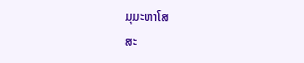ມຸມະຫາໂສ
ສະ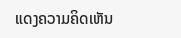ແດງຄວາມຄິດເຫັນ